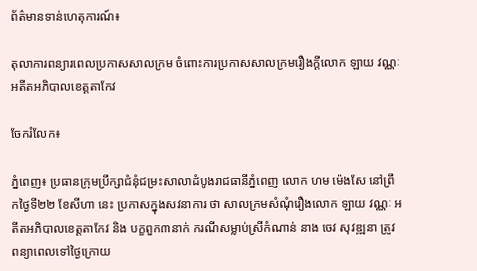ព័ត៌មានទាន់ហេតុការណ៍៖

តុលាការពន្យារពេលប្រកាសសាលក្រម ចំពោះការប្រកាសសាលក្រមរឿងក្តីលោក ឡាយ វណ្ណៈ អតីតអភិបាលខេត្តតាកែវ

ចែករំលែក៖

ភ្នំពេញ៖ ប្រធានក្រុមប្រឹក្សាជំនុំជម្រះសាលាដំបូងរាជធានីភ្នំពេញ លោក ហម ម៉េងសែ នៅព្រឹកថ្ងៃទី២២ ខែសីហា នេះ ប្រកាសក្នុងសវនាការ ថា សាលក្រមសំណុំរឿងលោក ឡាយ វណ្ណៈ អតីតអភិបាលខេត្តតាកែវ និង បក្ខពួក៣នាក់ ករណីសម្លាប់ស្រីកំណាន់ នាង ចេវ សុវឌ្ឍនា ត្រូវពន្យាពេលទៅថ្ងៃក្រោយ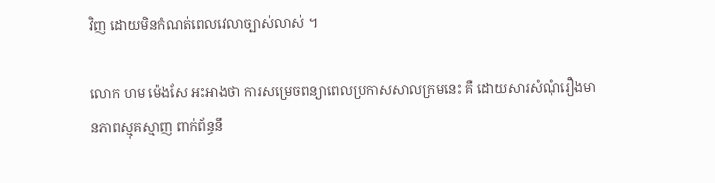វិញ ដោយមិនកំណត់ពេលវេលាច្បាស់លាស់ ។

លោក ហម ម៉េងសែ អះអាងថា ការសម្រេចពន្យាពេលប្រកាសសាលក្រមនេះ គឺ ដោយសារសំណុំរឿងមានភាពស្មុគស្មាញ ពាក់ព័ន្ធនឹ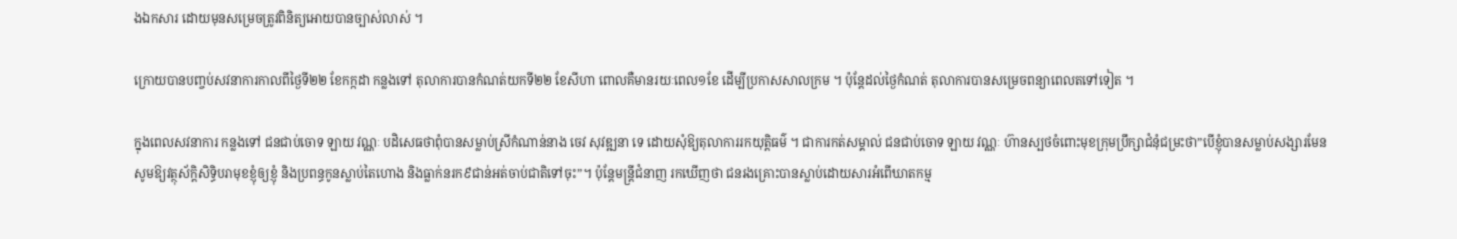ងឯកសារ ដោយមុនសម្រេចត្រូវពិនិត្យអោយបានច្បាស់លាស់ ។

ក្រោយបានបញ្ចប់សវនាការកាលពីថ្ងៃទី២២ ខែកក្កដា កន្លងទៅ តុលាការបានកំណត់យកទី២២ ខែសីហា ពោលគឺមានរយៈពេល១ខែ ដើម្បីប្រកាសសាលក្រម ។ ប៉ុន្តែដល់ថ្ងៃកំណត់ តុលាការបានសម្រេចពន្យាពេលតទៅទៀត ។

ក្នុងពេលសវនាការ កន្លងទៅ ជនជាប់ចោទ ឡាយ វណ្ណៈ បដិសេធថាពុំបានសម្លាប់ស្រីកំណាន់នាង ចេវ សុវឌ្ឍនា ទេ ដោយសុំឱ្យតុលាការរកយុត្តិធម៌ ។ ជាការកត់សម្គាល់ ជនជាប់ចោទ ឡាយ វណ្ណៈ ហ៊ានស្បថចំពោះមុខក្រុមប្រឹក្សាជំនុំជម្រះថា”បើខ្ញុំបានសម្លាប់សង្សារមែនសូមឱ្យវត្ថុស័ក្តិសិទ្ធិបរាមុខខ្ញុំឲ្យខ្ញុំ និងប្រពន្ធកូនស្លាប់តៃហោង និងធ្លាក់នរក៩ជាន់អត់ចាប់ជាតិទៅចុះ”។ ប៉ុន្តែមន្ត្រីជំនាញ រកឃើញថា ជនរងគ្រោះបានស្លាប់ដោយសារអំពើឃាតកម្ម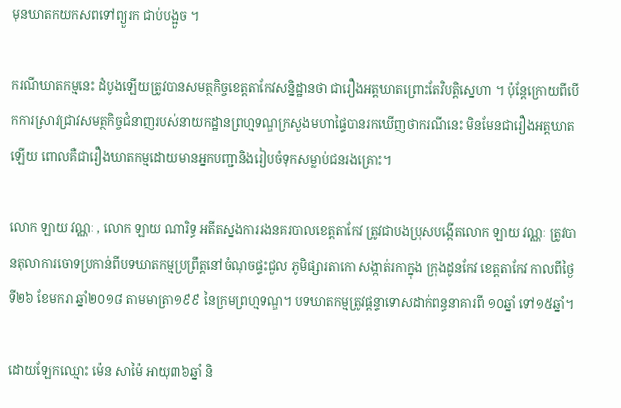មុនឃាតកយកសពទៅព្យួរក ជាប់បង្អួច ។

ករណីឃាតកម្មនេះ ដំបូងឡើយត្រូវបានសមត្ថកិច្ចខេត្តតាកែវសន្និដ្ឋានថា ជារឿងអត្តឃាតព្រោះតែវិបត្តិស្នេហា ។ ប៉ុន្ដែក្រោយពីបើកការស្រាវជ្រាវសមត្ថកិច្ចជំនាញរបស់នាយកដ្ឋានព្រហ្មទណ្ឌក្រសួងមហាផ្ទៃបានរកឃើញថាករណីនេះ មិនមែនជារឿងអត្តឃាតឡើយ ពោលគឺជារឿងឃាតកម្មដោយមានអ្នកបញ្ជានិងរៀបចំទុកសម្លាប់ជនរងគ្រោះ។

លោក ឡាយ វណ្ណៈ , លោក ឡាយ ណារិទ្ធ អតីតស្នងការរងនគរបាលខេត្តតាកែវ ត្រូវជាបងប្រុសបង្កើតលោក ឡាយ វណ្ណៈ ត្រូវបានតុលាការចោទប្រកាន់ពីបទឃាតកម្មប្រព្រឹត្តនៅចំណុចផ្ទះជួល ភូមិផ្សារតាកោ សង្កាត់រកាក្នុង ក្រុងដូនកែវ ខេត្តតាកែវ កាលពីថ្ងៃទី២៦ ខែមករា ឆ្នាំ២០១៨ តាមមាត្រា១៩៩ នៃក្រមព្រហ្មទណ្ឌ។ បទឃាតកម្មត្រូវផ្ដន្ទាទោសដាក់ពន្ធនាគារពី ១០ឆ្នាំ ទៅ១៥ឆ្នាំ។

ដោយឡែកឈ្មោះ ម៉េន សាម៉ៃ អាយុ៣៦ឆ្នាំ និ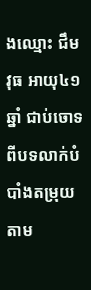ងឈ្មោះ ជឹម វុធ អាយុ៤១ឆ្នាំ ជាប់ចោទពីបទលាក់បំបាំងតម្រុយ តាម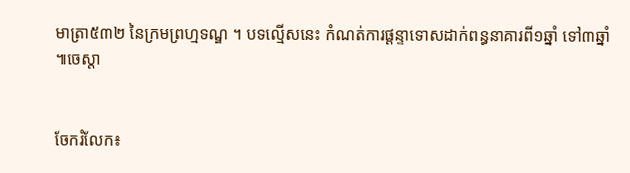មាត្រា៥៣២ នៃក្រមព្រហ្មទណ្ឌ ។ បទល្មើសនេះ កំណត់ការផ្តន្ទាទោសដាក់ពន្ធនាគារពី១ឆ្នាំ ទៅ៣ឆ្នាំ ៕ចេស្តា


ចែករំលែក៖